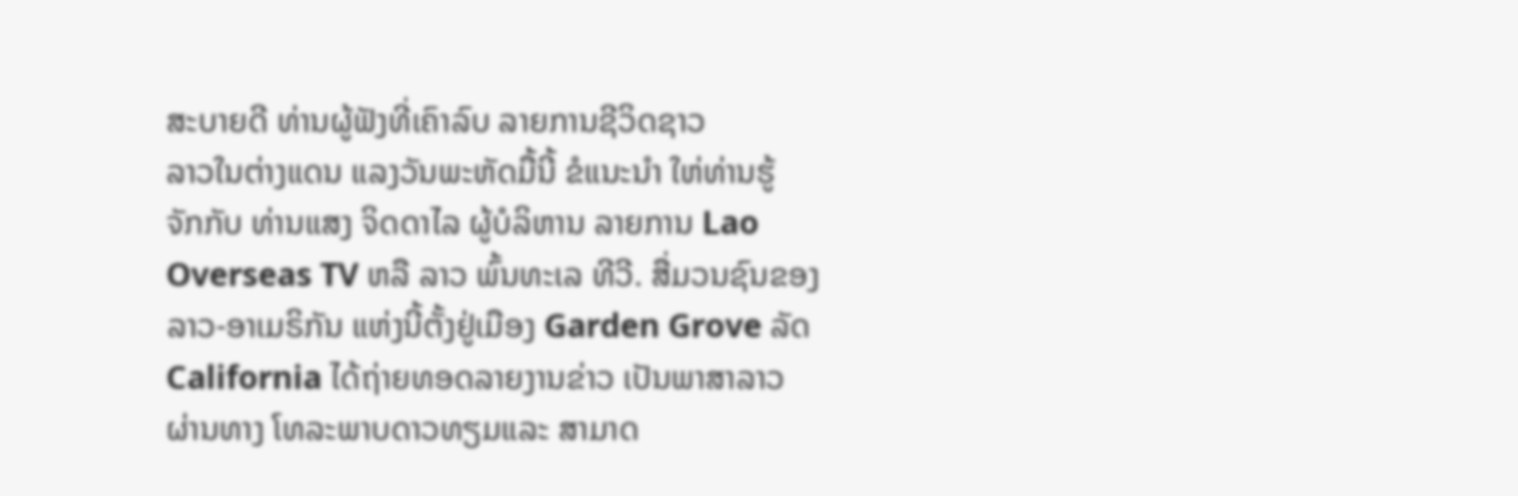ສະບາຍດີ ທ່ານຜູ້ຟັງທີ່ເຄົາລົບ ລາຍການຊີວິດຊາວ
ລາວໃນຕ່າງແດນ ແລງວັນພະຫັດມື້ນີ້ ຂໍແນະນໍາ ໃຫ່ທ່ານຮູ້
ຈັກກັບ ທ່ານແສງ ຈິດດາໄລ ຜູ້ບໍລິຫານ ລາຍການ Lao
Overseas TV ຫລື ລາວ ພົ້ນທະເລ ທີວີ. ສື່ມວນຊົນຂອງ
ລາວ-ອາເມຣິກັນ ແຫ່ງນີ້ຕັ້ງຢູ່ເມືອງ Garden Grove ລັດ
California ໄດ້ຖ່າຍທອດລາຍງານຂ່າວ ເປັນພາສາລາວ
ຜ່ານທາງ ໂທລະພາບດາວທຽມແລະ ສາມາດ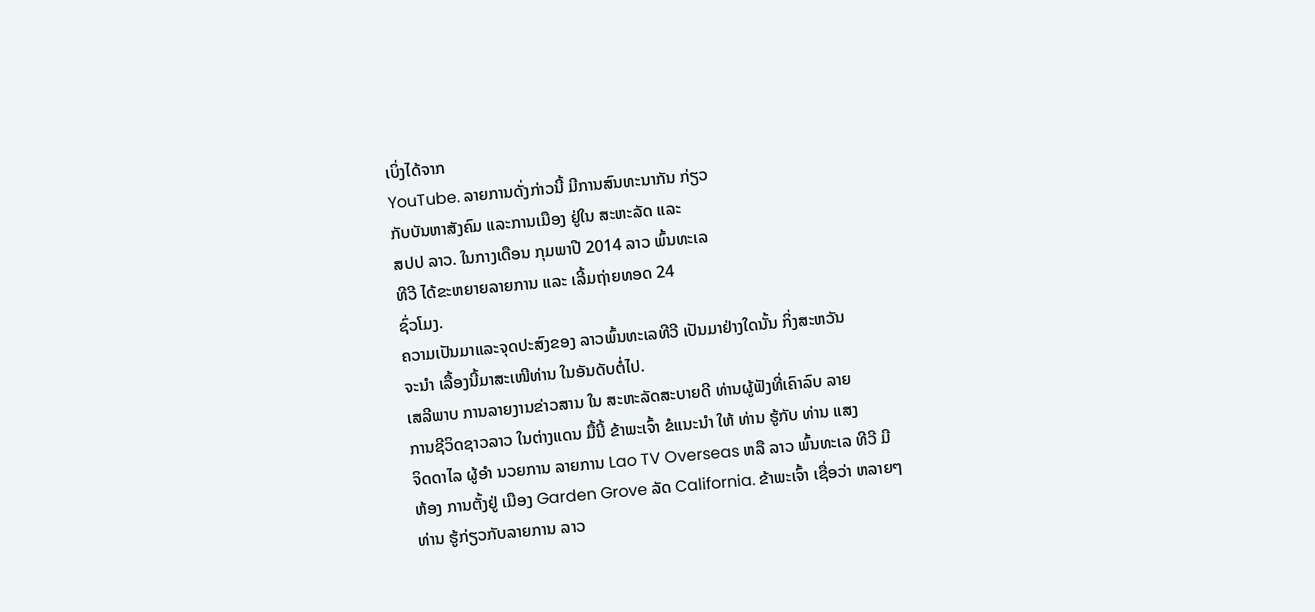ເບິ່ງໄດ້ຈາກ
YouTube. ລາຍການດັ່ງກ່າວນີ້ ມີການສົນທະນາກັນ ກ່ຽວ
ກັບບັນຫາສັງຄົມ ແລະການເມືອງ ຢູ່ໃນ ສະຫະລັດ ແລະ
ສປປ ລາວ. ໃນກາງເດືອນ ກຸມພາປີ 2014 ລາວ ພົ້ນທະເລ
ທີວີ ໄດ້ຂະຫຍາຍລາຍການ ແລະ ເລີ້ມຖ່າຍທອດ 24
ຊົ່ວໂມງ.
ຄວາມເປັນມາແລະຈຸດປະສົງຂອງ ລາວພົ້ນທະເລທີວີ ເປັນມາຢ່າງໃດນັ້ນ ກິ່ງສະຫວັນ
ຈະນໍາ ເລື້ອງນີ້ມາສະເໜີທ່ານ ໃນອັນດັບຕໍ່ໄປ.
ເສລີພາບ ການລາຍງານຂ່າວສານ ໃນ ສະຫະລັດສະບາຍດີ ທ່ານຜູ້ຟັງທີ່ເຄົາລົບ ລາຍ
ການຊີວິດຊາວລາວ ໃນຕ່າງແດນ ມື້ນີ້ ຂ້າພະເຈົ້າ ຂໍແນະນໍາ ໃຫ້ ທ່ານ ຮູ້ກັບ ທ່ານ ແສງ
ຈິດດາໄລ ຜູ້ອໍາ ນວຍການ ລາຍການ Lao TV Overseas ຫລື ລາວ ພົ້ນທະເລ ທີວີ ມີ
ຫ້ອງ ການຕັ້ງຢູ່ ເມືອງ Garden Grove ລັດ California. ຂ້າພະເຈົ້າ ເຊື່ອວ່າ ຫລາຍໆ
ທ່ານ ຮູ້ກ່ຽວກັບລາຍການ ລາວ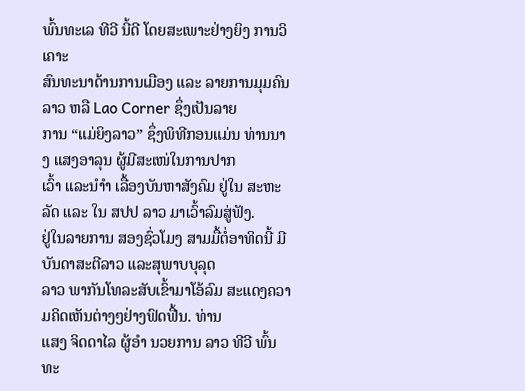ພົ້ນທະເລ ທີວີ ນີ້ດີ ໂດຍສະເພາະຢ່າງຍິງ ການວິເຄາະ
ສົນທະນາດ້ານການເມືອງ ແລະ ລາຍການມຸມຄົນລາວ ຫລື Lao Corner ຊຶ່ງເປັນລາຍ
ການ “ແມ່ຍິງລາວ” ຊຶ່ງພິທີກອນແມ່ນ ທ່ານນາງ ແສງອາລຸນ ຜູ້ມີສະເໜ່ໃນການປາກ
ເວົ້າ ແລະນໍາໍາ ເລື້ອງບັນຫາສັງຄົມ ຢູ່ໃນ ສະຫະລັດ ແລະ ໃນ ສປປ ລາວ ມາເວົ້າລົມສູ່ຟັງ.
ຢູ່ໃນລາຍການ ສອງຊົ່ວໂມງ ສາມມື້ຕໍ່ອາທິດນີ້ ມີບັນດາສະຕີລາວ ແລະສຸພາບບຸລຸດ
ລາວ ພາກັນໂທລະສັບເຂົ້າມາໂອ້ລົມ ສະແດງຄວາມຄິດເຫັນຕ່າງໆຢ່າງຟົດຟື້ນ. ທ່ານ
ແສງ ຈິດດາໄລ ຜູ້ອໍາ ນວຍການ ລາວ ທີວີ ພົ້ນທະ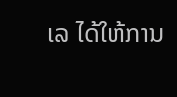ເລ ໄດ້ໃຫ້ການ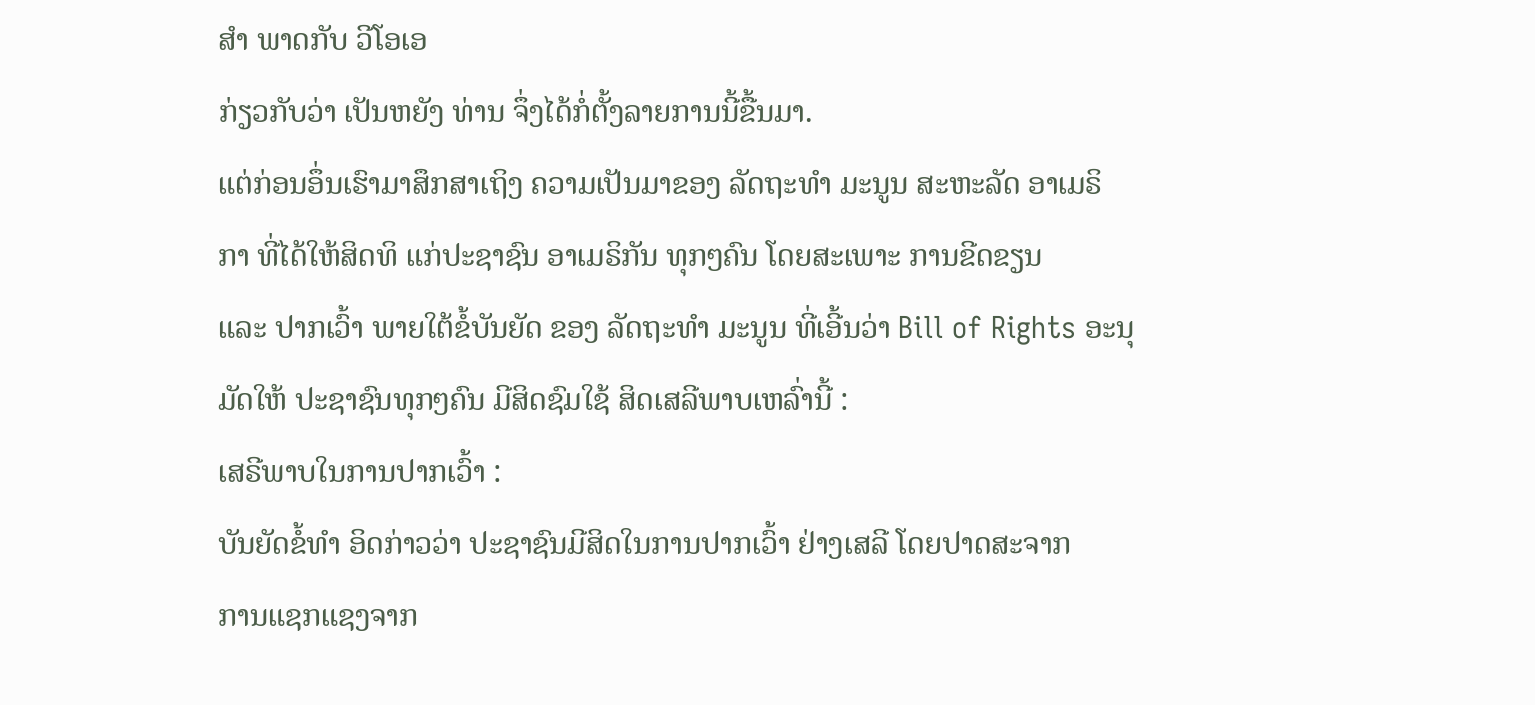ສໍາ ພາດກັບ ວີໂອເອ
ກ່ຽວກັບວ່າ ເປັນຫຍັງ ທ່ານ ຈຶ່ງໄດ້ກໍ່ຕັ້ງລາຍການນີ້ຂື້ນມາ.
ແຕ່ກ່ອນອຶ່ນເຮົາມາສຶກສາເຖິງ ຄວາມເປັນມາຂອງ ລັດຖະທໍາ ມະນູນ ສະຫະລັດ ອາເມຣິ
ກາ ທີ່ໄດ້ໃຫ້ສິດທິ ແກ່ປະຊາຊົນ ອາເມຣິກັນ ທຸກໆຄົນ ໂດຍສະເພາະ ການຂີດຂຽນ
ແລະ ປາກເວົ້າ ພາຍໃຕ້ຂໍ້ບັນຍັດ ຂອງ ລັດຖະທໍາ ມະນູນ ທີ່ເອີ້ນວ່າ Bill of Rights ອະນຸ
ມັດໃຫ້ ປະຊາຊົນທຸກໆຄົນ ມີສິດຊົມໃຊ້ ສິດເສລີພາບເຫລົ່ານີ້ :
ເສຣີພາບໃນການປາກເວົ້າ :
ບັນຍັດຂໍ້ທໍາ ອິດກ່າວວ່າ ປະຊາຊົນມີສິດໃນການປາກເວົ້າ ຢ່າງເສລີ ໂດຍປາດສະຈາກ
ການແຊກແຊງຈາກ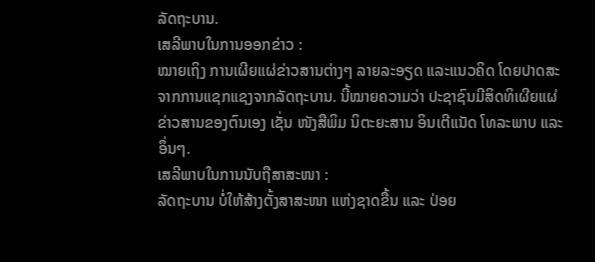ລັດຖະບານ.
ເສລີພາບໃນການອອກຂ່າວ :
ໝາຍເຖິງ ການເຜີຍແຜ່ຂ່າວສານຕ່າງໆ ລາຍລະອຽດ ແລະແນວຄິດ ໂດຍປາດສະ
ຈາກການແຊກແຊງຈາກລັດຖະບານ. ນີ້ໝາຍຄວາມວ່າ ປະຊາຊົນມີສິດທິເຜີຍແຜ່
ຂ່າວສານຂອງຕົນເອງ ເຊັ່ນ ໜັງສືພິມ ນິຕະຍະສານ ອິນເຕີແນັດ ໂທລະພາບ ແລະ
ອຶ່ນໆ.
ເສລີພາບໃນການນັບຖືສາສະໜາ :
ລັດຖະບານ ບໍ່ໃຫ້ສ້າງຕັ້ງສາສະໜາ ແຫ່ງຊາດຂື້ນ ແລະ ປ່ອຍ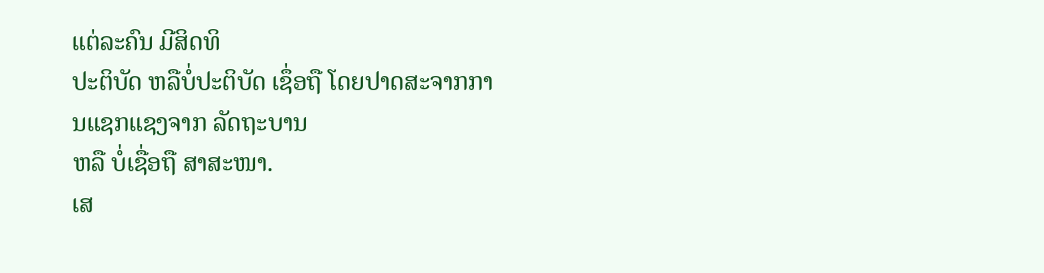ແຕ່ລະຄົນ ມີສິດທິ
ປະຕິບັດ ຫລືບໍ່ປະຕິບັດ ເຊຶ່ອຖື ໂດຍປາດສະຈາກການແຊກແຊງຈາກ ລັດຖະບານ
ຫລື ບໍ່ເຊື່ອຖື ສາສະໜາ.
ເສ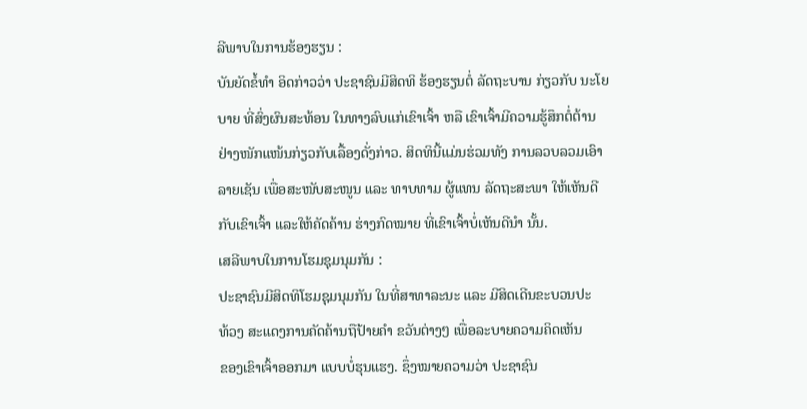ລີພາບໃນການຮ້ອງຮຽນ :
ບັນຍັດຂໍ້ທໍາ ອິດກ່າວວ່າ ປະຊາຊົນມີສິດທິ ຮ້ອງຮຽນຕໍ່ ລັດຖະບານ ກ່ຽວກັບ ນະໂຍ
ບາຍ ທີ່ສົ່ງຜົນສະທ້ອນ ໃນທາງລົບແກ່ເຂົາເຈົ້າ ຫລື ເຂົາເຈົ້າມີຄວາມຮູ້ສຶກຕໍ່ຕ້ານ
ຢ່າງໜັກແໜ້ນກ່ຽວກັບເລື້ອງດັ່ງກ່າວ. ສິດທິນີ້ແມ່ນຮ່ວມທັງ ການລວບລວມເອົາ
ລາຍເຊັນ ເພື່ອສະໜັບສະໜູນ ແລະ ທາບທາມ ຜູ້ແທນ ລັດຖະສະພາ ໃຫ້ເຫັນດີ
ກັບເຂົາເຈົ້າ ແລະໃຫ້ຄັດຄ້ານ ຮ່າງກົດໝາຍ ທີ່ເຂົາເຈົ້າບໍ່ເຫັນດີນໍາ ນັ້ນ.
ເສລີພາບໃນການໂຮມຊຸມນຸມກັນ :
ປະຊາຊົນມີສິດທິໂຮມຊຸມນຸມກັນ ໃນທີ່ສາທາລະນະ ແລະ ມີສິດເດີນຂະບວນປະ
ທ້ວງ ສະແດງການຄັດຄ້ານຖືປ້າຍຄໍາ ຂວັນຕ່າງໆ ເພື່ອລະບາຍຄວາມຄິດເຫັນ
ຂອງເຂົາເຈົ້າອອກມາ ແບບບໍ່ຮຸນແຮງ. ຊຶ່ງໝາຍຄວາມວ່າ ປະຊາຊົນ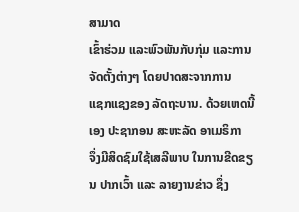ສາມາດ
ເຂົ້າຮ່ວມ ແລະພົວພັນກັບກຸ່ມ ແລະການຈັດຕັ້ງຕ່າງໆ ໂດຍປາດສະຈາກການ
ແຊກແຊງຂອງ ລັດຖະບານ. ດ້ວຍເຫດນີ້ເອງ ປະຊາກອນ ສະຫະລັດ ອາເມຣິກາ
ຈຶ່ງມີສິດຊົມໃຊ້ເສລີພາບ ໃນການຂີດຂຽນ ປາກເວົ້າ ແລະ ລາຍງານຂ່າວ ຊຶ່ງ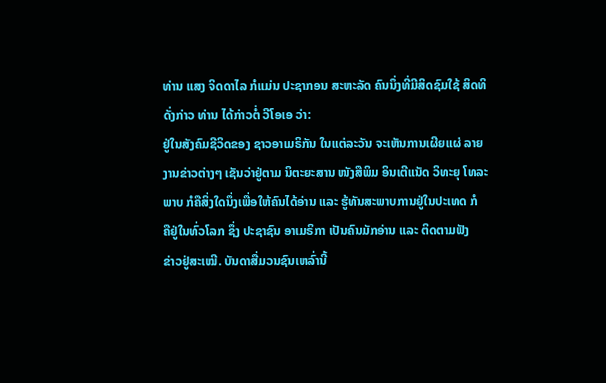ທ່ານ ແສງ ຈິດດາໄລ ກໍແມ່ນ ປະຊາກອນ ສະຫະລັດ ຄົນນຶ່ງທີ່ມີສິດຊົມໃຊ້ ສິດທິ
ດັ່ງກ່າວ ທ່ານ ໄດ້ກ່າວຕໍ່ ວີໂອເອ ວ່າ:
ຢູ່ໃນສັງຄົມຊີວິດຂອງ ຊາວອາເມຣິກັນ ໃນແຕ່ລະວັນ ຈະເຫັນການເຜີຍແຜ່ ລາຍ
ງານຂ່າວຕ່າງໆ ເຊັນວ່າຢູ່ຕາມ ນິຕະຍະສານ ໜັງສືພິມ ອິນເຕີແນັດ ວິທະຍຸ ໂທລະ
ພາບ ກໍຄືສິ່ງໃດນຶ່ງເພື່ອໃຫ້ຄົນໄດ້ອ່ານ ແລະ ຮູ້ທັນສະພາບການຢູ່ໃນປະເທດ ກໍ
ຄືຢູ່ໃນທົ່ວໂລກ ຊຶ່ງ ປະຊາຊົນ ອາເມຣິກາ ເປັນຄົນມັກອ່ານ ແລະ ຕິດຕາມຟັງ
ຂ່າວຢູ່ສະເໝີ. ບັນດາສື່ມວນຊົນເຫລົ່ານີ້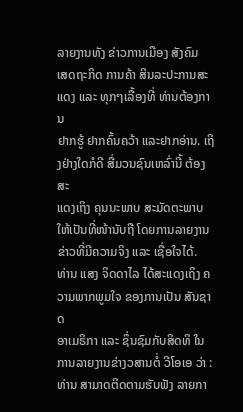ລາຍງານທັງ ຂ່າວການເມືອງ ສັງຄົມ
ເສດຖະກິດ ການຄ້າ ສິນລະປະການສະແດງ ແລະ ທຸກໆເລື້ອງທີ່ ທ່ານຕ້ອງການ
ຢາກຮູ້ ຢາກຄົ້ນຄວ້າ ແລະຢາກອ່ານ. ເຖິງຢ່າງໃດກໍດີ ສື່ມວນຊົນເຫລົ່ານີ້ ຕ້ອງສະ
ແດງເຖິງ ຄຸນນະພາບ ສະມັດຕະພາບ ໃຫ້ເປັນທີ່ໜ້ານັບຖື ໂດຍການລາຍງານ
ຂ່າວທີ່ມີຄວາມຈິງ ແລະ ເຊື່ອໃຈໄດ້.
ທ່ານ ແສງ ຈິດດາໄລ ໄດ້ສະແດງເຖິງ ຄວາມພາກພູມໃຈ ຂອງການເປັນ ສັນຊາດ
ອາເມຣິກາ ແລະ ຊຶ່ນຊົມກັບສິດທິ ໃນການລາຍງານຂ່າງວສານຕໍ່ ວີໂອເອ ວ່າ :
ທ່ານ ສາມາດຕິດຕາມຮັບຟັງ ລາຍກາ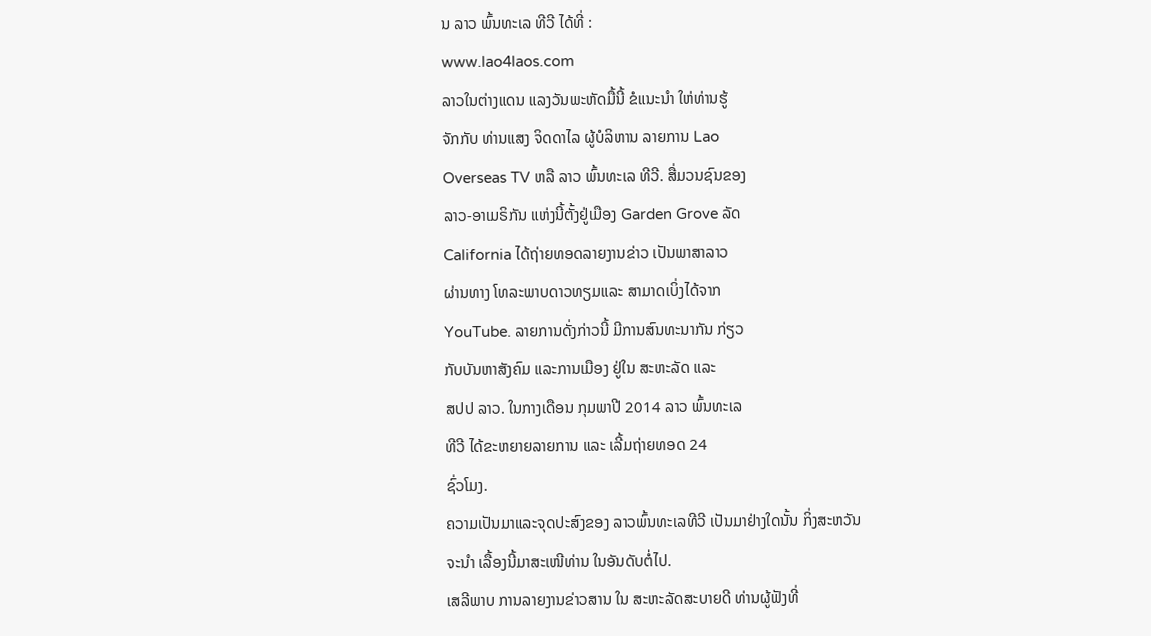ນ ລາວ ພົ້ນທະເລ ທີວີ ໄດ້ທີ່ :
www.lao4laos.com
ລາວໃນຕ່າງແດນ ແລງວັນພະຫັດມື້ນີ້ ຂໍແນະນໍາ ໃຫ່ທ່ານຮູ້
ຈັກກັບ ທ່ານແສງ ຈິດດາໄລ ຜູ້ບໍລິຫານ ລາຍການ Lao
Overseas TV ຫລື ລາວ ພົ້ນທະເລ ທີວີ. ສື່ມວນຊົນຂອງ
ລາວ-ອາເມຣິກັນ ແຫ່ງນີ້ຕັ້ງຢູ່ເມືອງ Garden Grove ລັດ
California ໄດ້ຖ່າຍທອດລາຍງານຂ່າວ ເປັນພາສາລາວ
ຜ່ານທາງ ໂທລະພາບດາວທຽມແລະ ສາມາດເບິ່ງໄດ້ຈາກ
YouTube. ລາຍການດັ່ງກ່າວນີ້ ມີການສົນທະນາກັນ ກ່ຽວ
ກັບບັນຫາສັງຄົມ ແລະການເມືອງ ຢູ່ໃນ ສະຫະລັດ ແລະ
ສປປ ລາວ. ໃນກາງເດືອນ ກຸມພາປີ 2014 ລາວ ພົ້ນທະເລ
ທີວີ ໄດ້ຂະຫຍາຍລາຍການ ແລະ ເລີ້ມຖ່າຍທອດ 24
ຊົ່ວໂມງ.
ຄວາມເປັນມາແລະຈຸດປະສົງຂອງ ລາວພົ້ນທະເລທີວີ ເປັນມາຢ່າງໃດນັ້ນ ກິ່ງສະຫວັນ
ຈະນໍາ ເລື້ອງນີ້ມາສະເໜີທ່ານ ໃນອັນດັບຕໍ່ໄປ.
ເສລີພາບ ການລາຍງານຂ່າວສານ ໃນ ສະຫະລັດສະບາຍດີ ທ່ານຜູ້ຟັງທີ່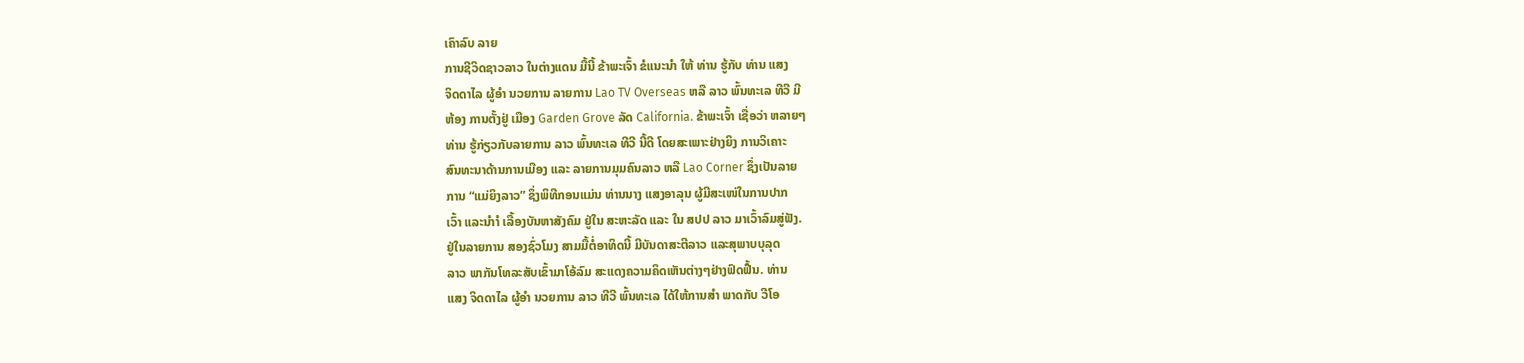ເຄົາລົບ ລາຍ
ການຊີວິດຊາວລາວ ໃນຕ່າງແດນ ມື້ນີ້ ຂ້າພະເຈົ້າ ຂໍແນະນໍາ ໃຫ້ ທ່ານ ຮູ້ກັບ ທ່ານ ແສງ
ຈິດດາໄລ ຜູ້ອໍາ ນວຍການ ລາຍການ Lao TV Overseas ຫລື ລາວ ພົ້ນທະເລ ທີວີ ມີ
ຫ້ອງ ການຕັ້ງຢູ່ ເມືອງ Garden Grove ລັດ California. ຂ້າພະເຈົ້າ ເຊື່ອວ່າ ຫລາຍໆ
ທ່ານ ຮູ້ກ່ຽວກັບລາຍການ ລາວ ພົ້ນທະເລ ທີວີ ນີ້ດີ ໂດຍສະເພາະຢ່າງຍິງ ການວິເຄາະ
ສົນທະນາດ້ານການເມືອງ ແລະ ລາຍການມຸມຄົນລາວ ຫລື Lao Corner ຊຶ່ງເປັນລາຍ
ການ “ແມ່ຍິງລາວ” ຊຶ່ງພິທີກອນແມ່ນ ທ່ານນາງ ແສງອາລຸນ ຜູ້ມີສະເໜ່ໃນການປາກ
ເວົ້າ ແລະນໍາໍາ ເລື້ອງບັນຫາສັງຄົມ ຢູ່ໃນ ສະຫະລັດ ແລະ ໃນ ສປປ ລາວ ມາເວົ້າລົມສູ່ຟັງ.
ຢູ່ໃນລາຍການ ສອງຊົ່ວໂມງ ສາມມື້ຕໍ່ອາທິດນີ້ ມີບັນດາສະຕີລາວ ແລະສຸພາບບຸລຸດ
ລາວ ພາກັນໂທລະສັບເຂົ້າມາໂອ້ລົມ ສະແດງຄວາມຄິດເຫັນຕ່າງໆຢ່າງຟົດຟື້ນ. ທ່ານ
ແສງ ຈິດດາໄລ ຜູ້ອໍາ ນວຍການ ລາວ ທີວີ ພົ້ນທະເລ ໄດ້ໃຫ້ການສໍາ ພາດກັບ ວີໂອ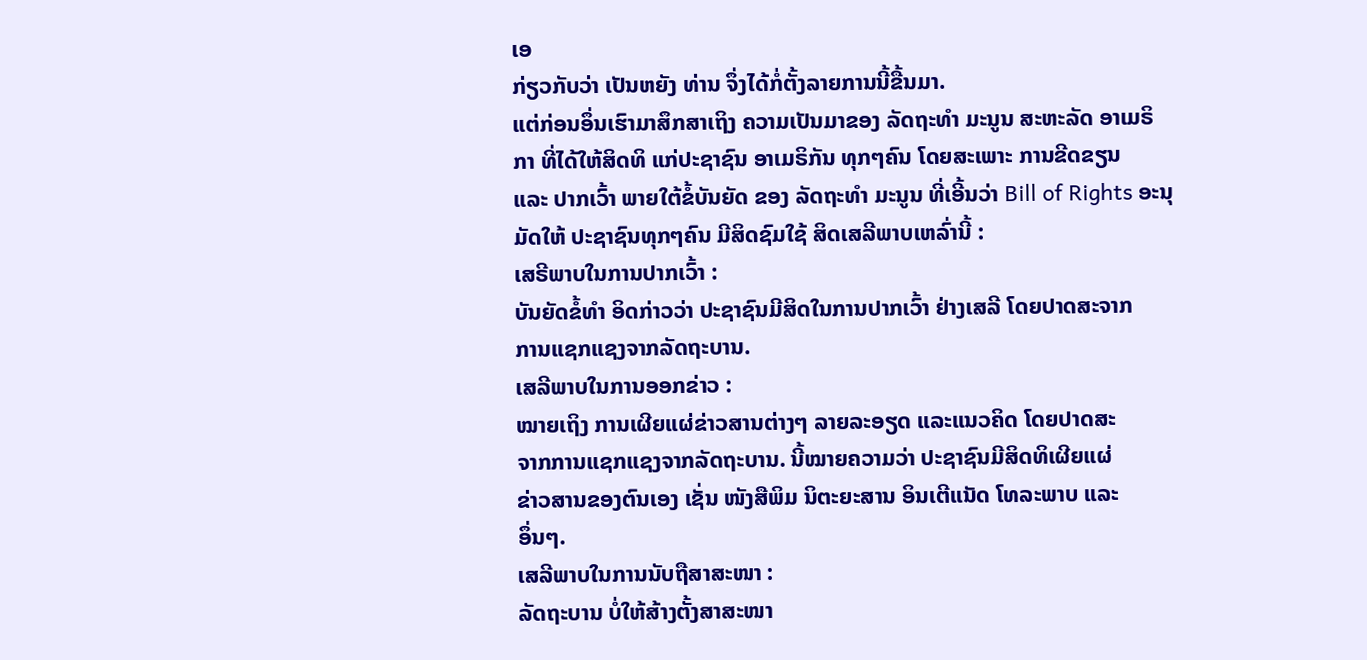ເອ
ກ່ຽວກັບວ່າ ເປັນຫຍັງ ທ່ານ ຈຶ່ງໄດ້ກໍ່ຕັ້ງລາຍການນີ້ຂື້ນມາ.
ແຕ່ກ່ອນອຶ່ນເຮົາມາສຶກສາເຖິງ ຄວາມເປັນມາຂອງ ລັດຖະທໍາ ມະນູນ ສະຫະລັດ ອາເມຣິ
ກາ ທີ່ໄດ້ໃຫ້ສິດທິ ແກ່ປະຊາຊົນ ອາເມຣິກັນ ທຸກໆຄົນ ໂດຍສະເພາະ ການຂີດຂຽນ
ແລະ ປາກເວົ້າ ພາຍໃຕ້ຂໍ້ບັນຍັດ ຂອງ ລັດຖະທໍາ ມະນູນ ທີ່ເອີ້ນວ່າ Bill of Rights ອະນຸ
ມັດໃຫ້ ປະຊາຊົນທຸກໆຄົນ ມີສິດຊົມໃຊ້ ສິດເສລີພາບເຫລົ່ານີ້ :
ເສຣີພາບໃນການປາກເວົ້າ :
ບັນຍັດຂໍ້ທໍາ ອິດກ່າວວ່າ ປະຊາຊົນມີສິດໃນການປາກເວົ້າ ຢ່າງເສລີ ໂດຍປາດສະຈາກ
ການແຊກແຊງຈາກລັດຖະບານ.
ເສລີພາບໃນການອອກຂ່າວ :
ໝາຍເຖິງ ການເຜີຍແຜ່ຂ່າວສານຕ່າງໆ ລາຍລະອຽດ ແລະແນວຄິດ ໂດຍປາດສະ
ຈາກການແຊກແຊງຈາກລັດຖະບານ. ນີ້ໝາຍຄວາມວ່າ ປະຊາຊົນມີສິດທິເຜີຍແຜ່
ຂ່າວສານຂອງຕົນເອງ ເຊັ່ນ ໜັງສືພິມ ນິຕະຍະສານ ອິນເຕີແນັດ ໂທລະພາບ ແລະ
ອຶ່ນໆ.
ເສລີພາບໃນການນັບຖືສາສະໜາ :
ລັດຖະບານ ບໍ່ໃຫ້ສ້າງຕັ້ງສາສະໜາ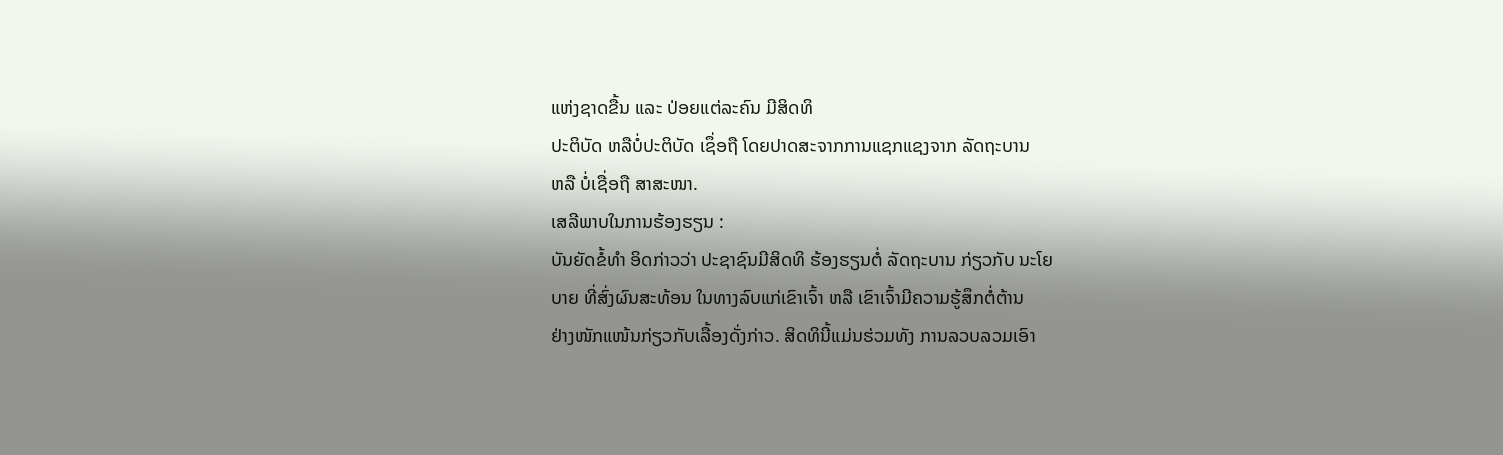ແຫ່ງຊາດຂື້ນ ແລະ ປ່ອຍແຕ່ລະຄົນ ມີສິດທິ
ປະຕິບັດ ຫລືບໍ່ປະຕິບັດ ເຊຶ່ອຖື ໂດຍປາດສະຈາກການແຊກແຊງຈາກ ລັດຖະບານ
ຫລື ບໍ່ເຊື່ອຖື ສາສະໜາ.
ເສລີພາບໃນການຮ້ອງຮຽນ :
ບັນຍັດຂໍ້ທໍາ ອິດກ່າວວ່າ ປະຊາຊົນມີສິດທິ ຮ້ອງຮຽນຕໍ່ ລັດຖະບານ ກ່ຽວກັບ ນະໂຍ
ບາຍ ທີ່ສົ່ງຜົນສະທ້ອນ ໃນທາງລົບແກ່ເຂົາເຈົ້າ ຫລື ເຂົາເຈົ້າມີຄວາມຮູ້ສຶກຕໍ່ຕ້ານ
ຢ່າງໜັກແໜ້ນກ່ຽວກັບເລື້ອງດັ່ງກ່າວ. ສິດທິນີ້ແມ່ນຮ່ວມທັງ ການລວບລວມເອົາ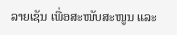ລາຍເຊັນ ເພື່ອສະໜັບສະໜູນ ແລະ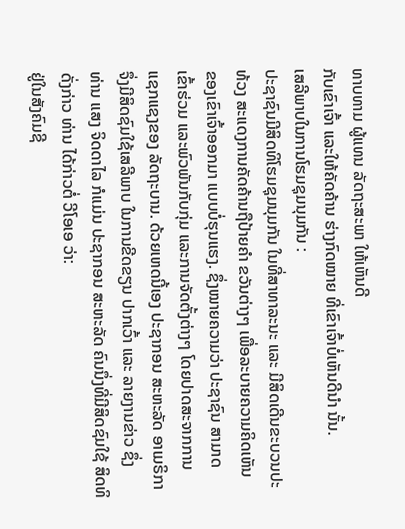ທາບທາມ ຜູ້ແທນ ລັດຖະສະພາ ໃຫ້ເຫັນດີ
ກັບເຂົາເຈົ້າ ແລະໃຫ້ຄັດຄ້ານ ຮ່າງກົດໝາຍ ທີ່ເຂົາເຈົ້າບໍ່ເຫັນດີນໍາ ນັ້ນ.
ເສລີພາບໃນການໂຮມຊຸມນຸມກັນ :
ປະຊາຊົນມີສິດທິໂຮມຊຸມນຸມກັນ ໃນທີ່ສາທາລະນະ ແລະ ມີສິດເດີນຂະບວນປະ
ທ້ວງ ສະແດງການຄັດຄ້ານຖືປ້າຍຄໍາ ຂວັນຕ່າງໆ ເພື່ອລະບາຍຄວາມຄິດເຫັນ
ຂອງເຂົາເຈົ້າອອກມາ ແບບບໍ່ຮຸນແຮງ. ຊຶ່ງໝາຍຄວາມວ່າ ປະຊາຊົນ ສາມາດ
ເຂົ້າຮ່ວມ ແລະພົວພັນກັບກຸ່ມ ແລະການຈັດຕັ້ງຕ່າງໆ ໂດຍປາດສະຈາກການ
ແຊກແຊງຂອງ ລັດຖະບານ. ດ້ວຍເຫດນີ້ເອງ ປະຊາກອນ ສະຫະລັດ ອາເມຣິກາ
ຈຶ່ງມີສິດຊົມໃຊ້ເສລີພາບ ໃນການຂີດຂຽນ ປາກເວົ້າ ແລະ ລາຍງານຂ່າວ ຊຶ່ງ
ທ່ານ ແສງ ຈິດດາໄລ ກໍແມ່ນ ປະຊາກອນ ສະຫະລັດ ຄົນນຶ່ງທີ່ມີສິດຊົມໃຊ້ ສິດທິ
ດັ່ງກ່າວ ທ່ານ ໄດ້ກ່າວຕໍ່ ວີໂອເອ ວ່າ:
ຢູ່ໃນສັງຄົມຊີ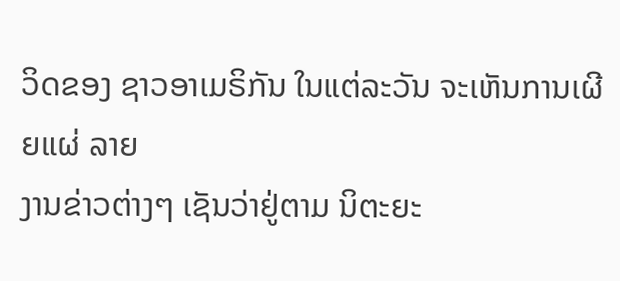ວິດຂອງ ຊາວອາເມຣິກັນ ໃນແຕ່ລະວັນ ຈະເຫັນການເຜີຍແຜ່ ລາຍ
ງານຂ່າວຕ່າງໆ ເຊັນວ່າຢູ່ຕາມ ນິຕະຍະ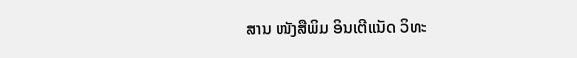ສານ ໜັງສືພິມ ອິນເຕີແນັດ ວິທະ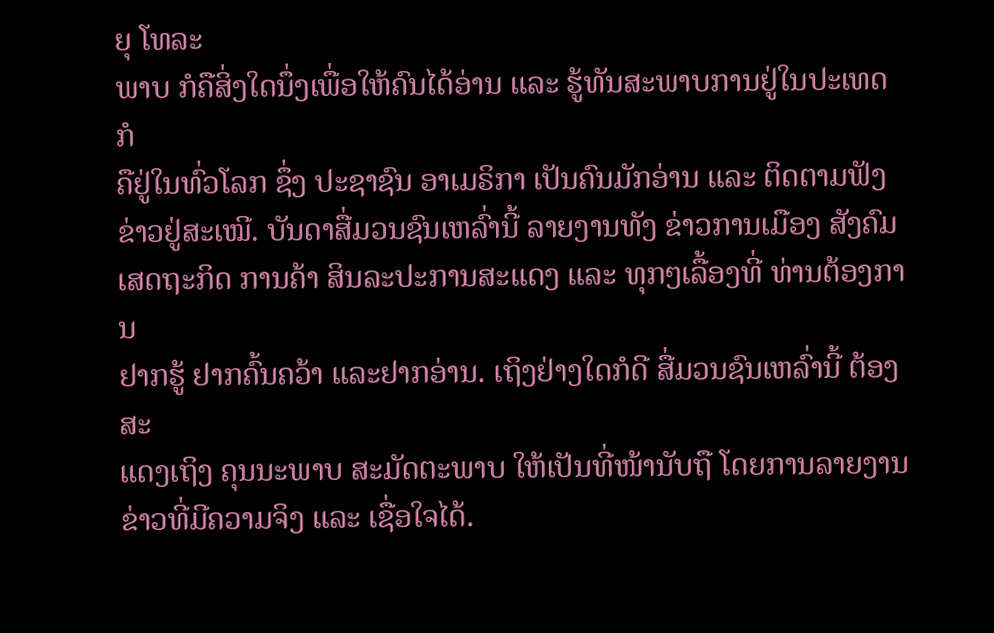ຍຸ ໂທລະ
ພາບ ກໍຄືສິ່ງໃດນຶ່ງເພື່ອໃຫ້ຄົນໄດ້ອ່ານ ແລະ ຮູ້ທັນສະພາບການຢູ່ໃນປະເທດ ກໍ
ຄືຢູ່ໃນທົ່ວໂລກ ຊຶ່ງ ປະຊາຊົນ ອາເມຣິກາ ເປັນຄົນມັກອ່ານ ແລະ ຕິດຕາມຟັງ
ຂ່າວຢູ່ສະເໝີ. ບັນດາສື່ມວນຊົນເຫລົ່ານີ້ ລາຍງານທັງ ຂ່າວການເມືອງ ສັງຄົມ
ເສດຖະກິດ ການຄ້າ ສິນລະປະການສະແດງ ແລະ ທຸກໆເລື້ອງທີ່ ທ່ານຕ້ອງການ
ຢາກຮູ້ ຢາກຄົ້ນຄວ້າ ແລະຢາກອ່ານ. ເຖິງຢ່າງໃດກໍດີ ສື່ມວນຊົນເຫລົ່ານີ້ ຕ້ອງສະ
ແດງເຖິງ ຄຸນນະພາບ ສະມັດຕະພາບ ໃຫ້ເປັນທີ່ໜ້ານັບຖື ໂດຍການລາຍງານ
ຂ່າວທີ່ມີຄວາມຈິງ ແລະ ເຊື່ອໃຈໄດ້.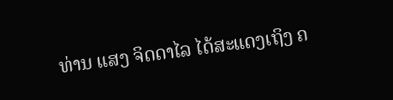ທ່ານ ແສງ ຈິດດາໄລ ໄດ້ສະແດງເຖິງ ຄ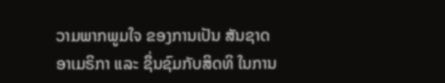ວາມພາກພູມໃຈ ຂອງການເປັນ ສັນຊາດ
ອາເມຣິກາ ແລະ ຊຶ່ນຊົມກັບສິດທິ ໃນການ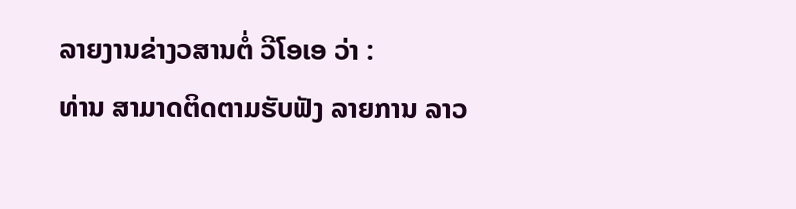ລາຍງານຂ່າງວສານຕໍ່ ວີໂອເອ ວ່າ :
ທ່ານ ສາມາດຕິດຕາມຮັບຟັງ ລາຍການ ລາວ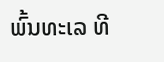ພົ້ນທະເລ ທີ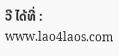ວີ ໄດ້ທີ່ :
www.lao4laos.com